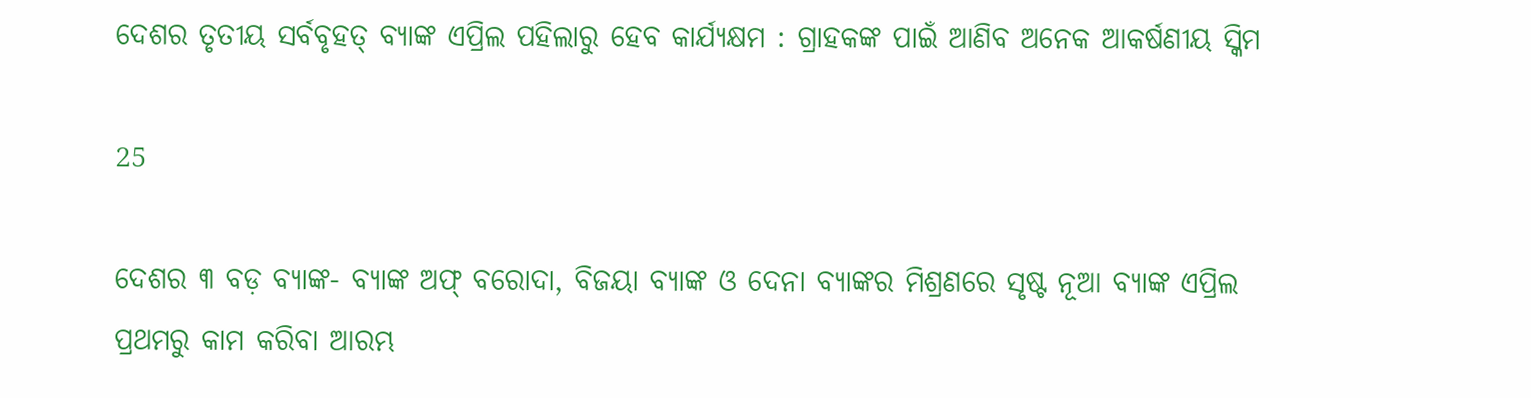ଦେଶର ତୃତୀୟ ସର୍ବବୃହତ୍ ବ୍ୟାଙ୍କ ଏପ୍ରିଲ ପହିଲାରୁ ହେବ କାର୍ଯ୍ୟକ୍ଷମ : ଗ୍ରାହକଙ୍କ ପାଇଁ ଆଣିବ ଅନେକ ଆକର୍ଷଣୀୟ ସ୍କିମ

25

ଦେଶର ୩ ବଡ଼ ବ୍ୟାଙ୍କ- ବ୍ୟାଙ୍କ ଅଫ୍ ବରୋଦା, ବିଜୟା ବ୍ୟାଙ୍କ ଓ ଦେନା ବ୍ୟାଙ୍କର ମିଶ୍ରଣରେ ସୃଷ୍ଟ ନୂଆ ବ୍ୟାଙ୍କ ଏପ୍ରିଲ ପ୍ରଥମରୁ କାମ କରିବା ଆରମ୍ଭ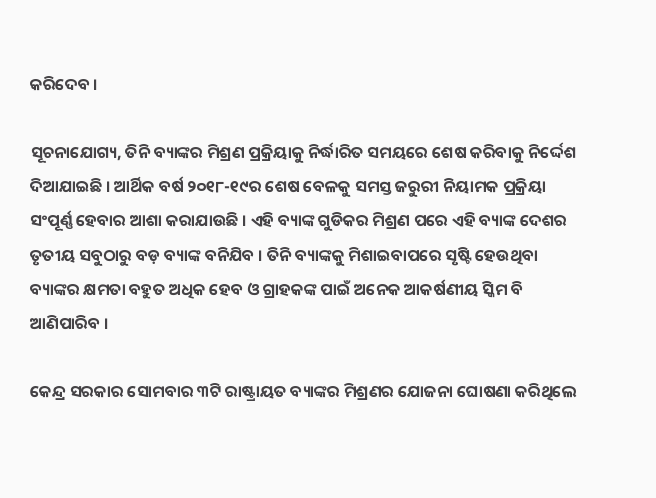କରିଦେବ ।

ସୂଚନାଯୋଗ୍ୟ, ତିନି ବ୍ୟାଙ୍କର ମିଶ୍ରଣ ପ୍ରକ୍ରିୟାକୁ ନିର୍ଦ୍ଧାରିତ ସମୟରେ ଶେଷ କରିବାକୁ ନିର୍ଦ୍ଦେଶ ଦିଆଯାଇଛି । ଆର୍ଥିକ ବର୍ଷ ୨୦୧୮-୧୯ର ଶେଷ ବେଳକୁ ସମସ୍ତ ଜରୁରୀ ନିୟାମକ ପ୍ରକ୍ରିୟା ସଂପୂର୍ଣ୍ଣ ହେବାର ଆଶା କରାଯାଉଛି । ଏହି ବ୍ୟାଙ୍କ ଗୁଡିକର ମିଶ୍ରଣ ପରେ ଏହି ବ୍ୟାଙ୍କ ଦେଶର ତୃତୀୟ ସବୁଠାରୁ ବଡ଼ ବ୍ୟାଙ୍କ ବନିଯିବ । ତିନି ବ୍ୟାଙ୍କକୁ ମିଶାଇବାପରେ ସୃଷ୍ଟି ହେଉଥିବା ବ୍ୟାଙ୍କର କ୍ଷମତା ବହୁତ ଅଧିକ ହେବ ଓ ଗ୍ରାହକଙ୍କ ପାଇଁ ଅନେକ ଆକର୍ଷଣୀୟ ସ୍କିମ ବି ଆଣିପାରିବ ।

କେନ୍ଦ୍ର ସରକାର ସୋମବାର ୩ଟି ରାଷ୍ଟ୍ରାୟତ ବ୍ୟାଙ୍କର ମିଶ୍ରଣର ଯୋଜନା ଘୋଷଣା କରିଥିଲେ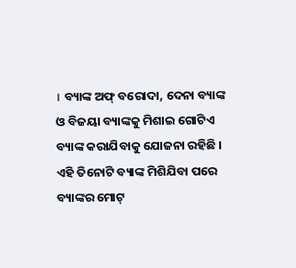। ବ୍ୟାଙ୍କ ଅଫ୍ ବରୋଦା, ଦେନା ବ୍ୟାଙ୍କ ଓ ବିଜୟା ବ୍ୟାଙ୍କକୁ ମିଶାଇ ଗୋଟିଏ ବ୍ୟାଙ୍କ କରାଯିବାକୁ ଯୋଜନା ରହିଛି । ଏହି ତିନୋଟି ବ୍ୟାଙ୍କ ମିଶିଯିବା ପରେ ବ୍ୟାଙ୍କର ମୋଟ୍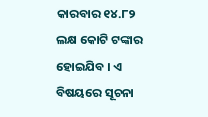କାରବାର ୧୪.୮୨ ଲକ୍ଷ କୋଟି ଟଙ୍କାର ହୋଇଯିବ । ଏ ବିଷୟରେ ସୂଚନା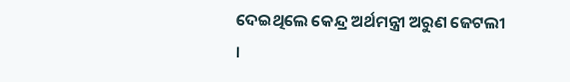ଦେଇଥିଲେ କେନ୍ଦ୍ର ଅର୍ଥମନ୍ତ୍ରୀ ଅରୁଣ ଜେଟଲୀ ।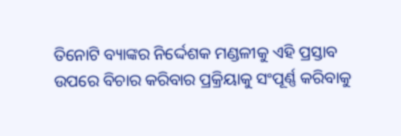ତିନୋଟି ବ୍ୟାଙ୍କର ନିର୍ଦ୍ଦେଶକ ମଣ୍ଡଳୀକୁ ଏହି ପ୍ରସ୍ତାବ ଉପରେ ବିଚାର କରିବାର ପ୍ରକ୍ରିୟାକୁ ସଂପୂର୍ଣ୍ଣ କରିବାକୁ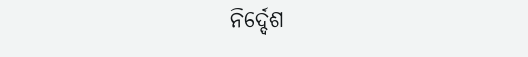ନିର୍ଦ୍ଦେଶ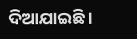ଦିଆଯାଇଛି ।